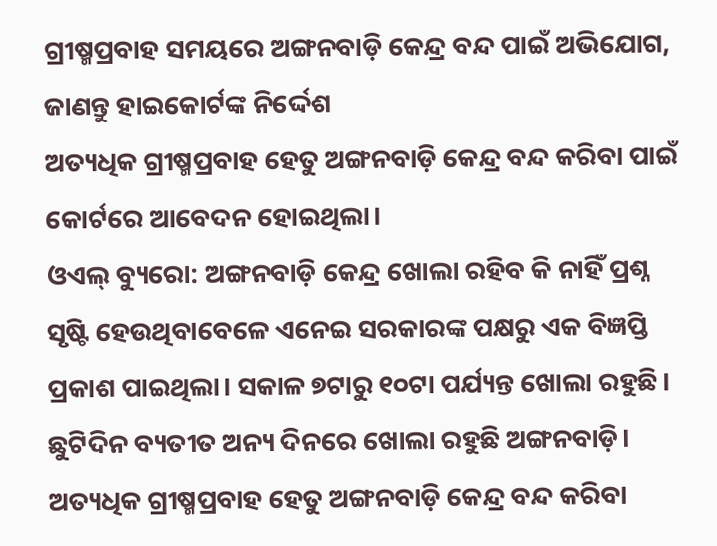ଗ୍ରୀଷ୍ମପ୍ରବାହ ସମୟରେ ଅଙ୍ଗନବାଡ଼ି କେନ୍ଦ୍ର ବନ୍ଦ ପାଇଁ ଅଭିଯୋଗ, ଜାଣନ୍ତୁ ହାଇକୋର୍ଟଙ୍କ ନିର୍ଦ୍ଦେଶ
ଅତ୍ୟଧିକ ଗ୍ରୀଷ୍ମପ୍ରବାହ ହେତୁ ଅଙ୍ଗନବାଡ଼ି କେନ୍ଦ୍ର ବନ୍ଦ କରିବା ପାଇଁ କୋର୍ଟରେ ଆବେଦନ ହୋଇଥିଲା।
ଓଏଲ୍ ବ୍ୟୁରୋ: ଅଙ୍ଗନବାଡ଼ି କେନ୍ଦ୍ର ଖୋଲା ରହିବ କି ନାହିଁ ପ୍ରଶ୍ନ ସୃଷ୍ଟି ହେଉଥିବାବେଳେ ଏନେଇ ସରକାରଙ୍କ ପକ୍ଷରୁ ଏକ ବିଜ୍ଞପ୍ତି ପ୍ରକାଶ ପାଇଥିଲା। ସକାଳ ୭ଟାରୁ ୧୦ଟା ପର୍ଯ୍ୟନ୍ତ ଖୋଲା ରହୁଛି। ଛୁଟିଦିନ ବ୍ୟତୀତ ଅନ୍ୟ ଦିନରେ ଖୋଲା ରହୁଛି ଅଙ୍ଗନବାଡ଼ି। ଅତ୍ୟଧିକ ଗ୍ରୀଷ୍ମପ୍ରବାହ ହେତୁ ଅଙ୍ଗନବାଡ଼ି କେନ୍ଦ୍ର ବନ୍ଦ କରିବା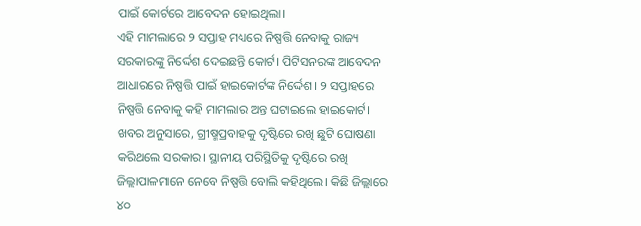ପାଇଁ କୋର୍ଟରେ ଆବେଦନ ହୋଇଥିଲା।
ଏହି ମାମଲାରେ ୨ ସପ୍ତାହ ମଧ୍ୟରେ ନିଷ୍ପତ୍ତି ନେବାକୁ ରାଜ୍ୟ ସରକାରଙ୍କୁ ନିର୍ଦ୍ଦେଶ ଦେଇଛନ୍ତି କୋର୍ଟ। ପିଟିସନରଙ୍କ ଆବେଦନ ଆଧାରରେ ନିଷ୍ପତ୍ତି ପାଇଁ ହାଇକୋର୍ଟଙ୍କ ନିର୍ଦ୍ଦେଶ। ୨ ସପ୍ତାହରେ ନିଷ୍ପତ୍ତି ନେବାକୁ କହି ମାମଲାର ଅନ୍ତ ଘଟାଇଲେ ହାଇକୋର୍ଟ।
ଖବର ଅନୁସାରେ, ଗ୍ରୀଷ୍ମପ୍ରବାହକୁ ଦୃଷ୍ଟିରେ ରଖି ଛୁଟି ଘୋଷଣା କରିଥଲେ ସରକାର। ସ୍ଥାନୀୟ ପରିସ୍ଥିତିକୁ ଦୃଷ୍ଟିରେ ରଖି ଜିଲ୍ଲାପାଳମାନେ ନେବେ ନିଷ୍ପତ୍ତି ବୋଲି କହିଥିଲେ। କିଛି ଜିଲ୍ଲାରେ ୪୦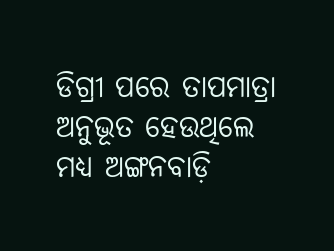ଡିଗ୍ରୀ ପରେ ତାପମାତ୍ରା ଅନୁଭୂତ ହେଉଥିଲେ ମଧ୍ୟ ଅଙ୍ଗନବାଡ଼ି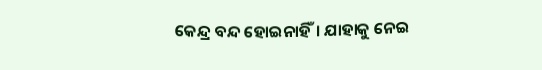କେନ୍ଦ୍ର ବନ୍ଦ ହୋଇନାହିଁ। ଯାହାକୁ ନେଇ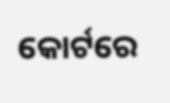କୋର୍ଟରେ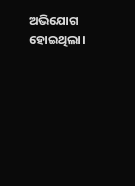ଅଭିଯୋଗ ହୋଇଥିଲା।